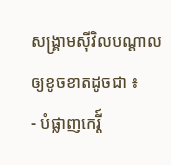សង្គ្រាមស៊ីវិលបណ្តាលឲ្យខូចខាតដូចជា ៖
- បំផ្លាញកេរ្តី៍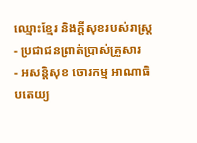ឈ្មោះខ្មែរ និងក្តីសុខរបស់រាស្រ្ត
- ប្រជាជនព្រាត់ប្រាស់គ្រួសារ
- អសន្តិសុខ ចោរកម្ម អាណាធិបតេយ្យ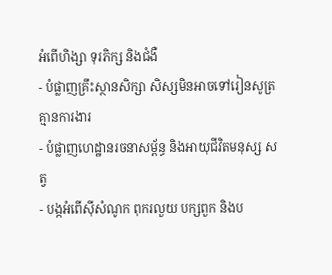អំពើហិង្សា ទុរភិក្ស និងជំងឺ
- បំផ្លាញគ្រឹះស្ថានសិក្សា សិស្សមិនអាចទៅរៀនសូត្រ គ្មានការងារ
- បំផ្លាញហេដ្ឋានរចនាសម្ព័ន្ធ និងអាយុជីវិតមនុស្ស សត្វ
- បង្កអំពើស៊ីសំណូក ពុករលួយ បក្សពួក និងប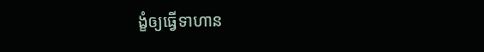ង្ខំឲ្យធ្វើទាហាន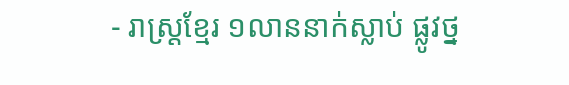- រាស្រ្តខ្មែរ ១លាននាក់ស្លាប់ ផ្លូវថ្ន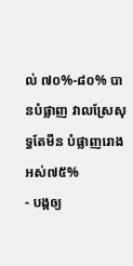ល់ ៧០%-៨០% បានបំផ្លាញ វាលស្រែសុទ្ធតែមីន បំផ្លាញរោងអស់៧៥%
- បង្កឲ្យ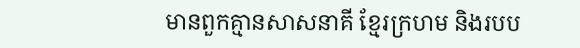មានពួកគ្មានសាសនាគី ខ្មែរក្រហម និងរបប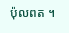ប៉ុលពត ។